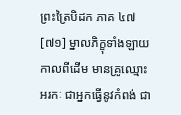ព្រះត្រៃបិដក ភាគ ៤៧
[៧១] ម្នាលភិក្ខុទាំងឡាយ កាលពីដើម មានគ្រូឈ្មោះអរកៈ ជាអ្នកធ្វើនូវកំពង់ ជា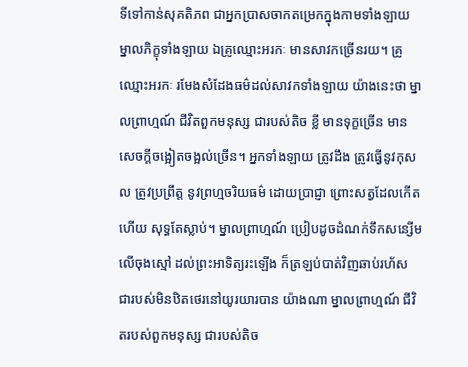ទីទៅកាន់សុគតិភព ជាអ្នកប្រាសចាកតម្រេកក្នុងកាមទាំងឡាយ ម្នាលភិក្ខុទាំងឡាយ ឯគ្រូឈ្មោះអរកៈ មានសាវកច្រើនរយ។ គ្រូឈ្មោះអរកៈ រមែងសំដែងធម៌ដល់សាវកទាំងឡាយ យ៉ាងនេះថា ម្នាលព្រាហ្មណ៍ ជីវិតពួកមនុស្ស ជារបស់តិច ខ្លី មានទុក្ខច្រើន មានសេចក្តីចង្អៀតចង្អល់ច្រើន។ អ្នកទាំងឡាយ ត្រូវដឹង ត្រូវធ្វើនូវកុសល ត្រូវប្រព្រឹត្ត នូវព្រហ្មចរិយធម៌ ដោយប្រាជ្ញា ព្រោះសត្វដែលកើតហើយ សុទ្ធតែស្លាប់។ ម្នាលព្រាហ្មណ៍ ប្រៀបដូចដំណក់ទឹកសន្សើម លើចុងស្មៅ ដល់ព្រះអាទិត្យរះឡើង ក៏ត្រឡប់បាត់វិញឆាប់រហ័ស ជារបស់មិនឋិតថេរនៅយូរយារបាន យ៉ាងណា ម្នាលព្រាហ្មណ៍ ជីវិតរបស់ពួកមនុស្ស ជារបស់តិច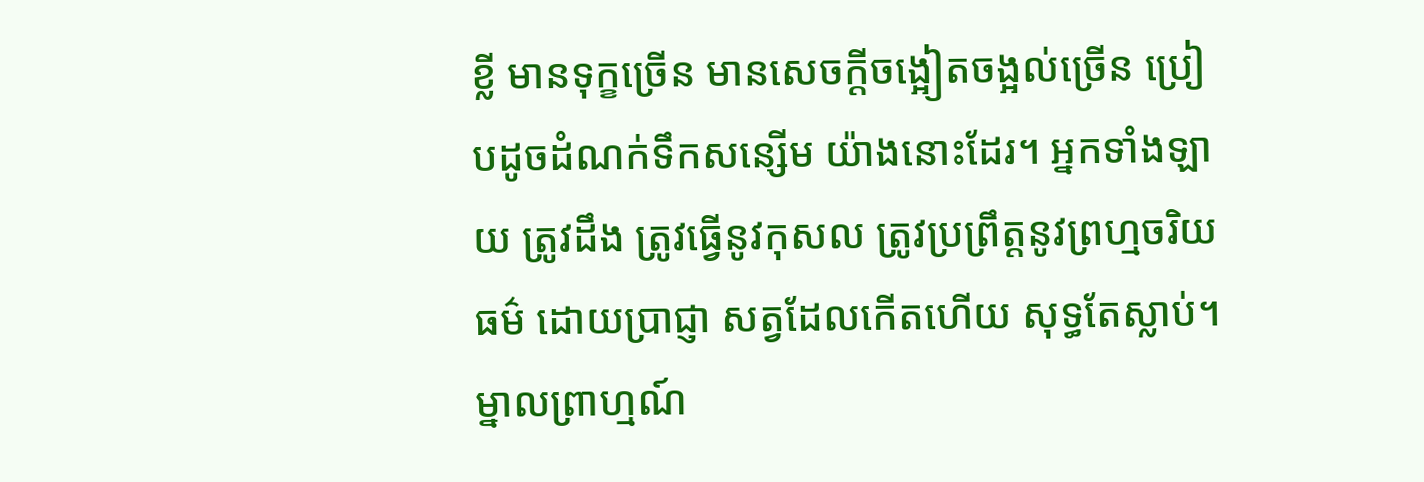ខ្លី មានទុក្ខច្រើន មានសេចក្តីចង្អៀតចង្អល់ច្រើន ប្រៀបដូចដំណក់ទឹកសន្សើម យ៉ាងនោះដែរ។ អ្នកទាំងឡាយ ត្រូវដឹង ត្រូវធ្វើនូវកុសល ត្រូវប្រព្រឹត្តនូវព្រហ្មចរិយធម៌ ដោយប្រាជ្ញា សត្វដែលកើតហើយ សុទ្ធតែស្លាប់។ ម្នាលព្រាហ្មណ៍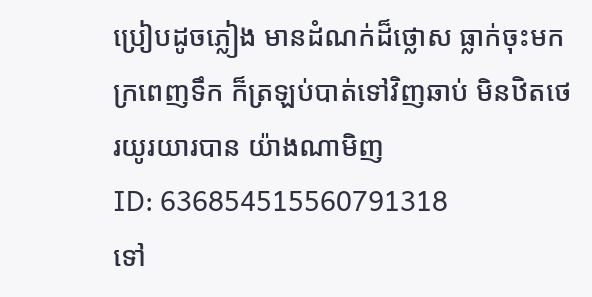ប្រៀបដូចភ្លៀង មានដំណក់ដ៏ថ្លោស ធ្លាក់ចុះមក ក្រពេញទឹក ក៏ត្រឡប់បាត់ទៅវិញឆាប់ មិនឋិតថេរយូរយារបាន យ៉ាងណាមិញ
ID: 636854515560791318
ទៅ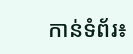កាន់ទំព័រ៖